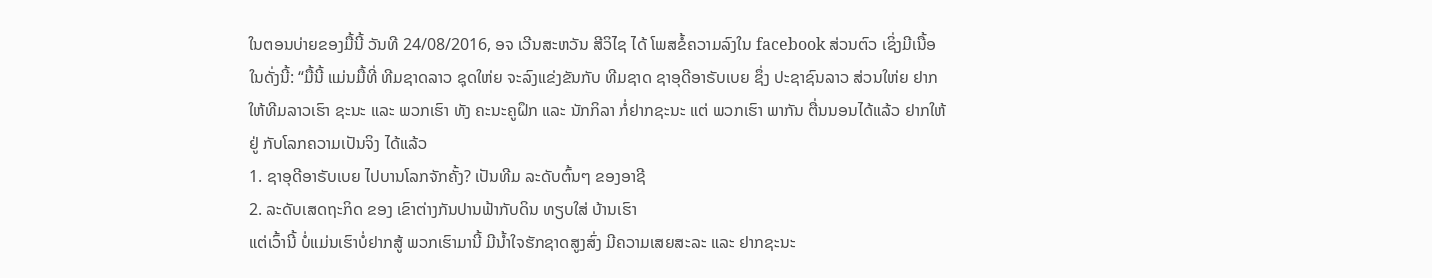ໃນຕອນບ່າຍຂອງມື້ນີ້ ວັນທີ 24/08/2016, ອຈ ເວີນສະຫວັນ ສີວິໄຊ ໄດ້ ໂພສຂໍ້ຄວາມລົງໃນ facebook ສ່ວນຕົວ ເຊິ່ງມີເນື້ອໃນດັ່ງນີ້: “ມື້ນີ້ ແມ່ນມື້ທີ່ ທີມຊາດລາວ ຊຸດໃຫ່ຍ ຈະລົງແຂ່ງຂັນກັບ ທີມຊາດ ຊາອຸດີອາຣັບເບຍ ຊຶ່ງ ປະຊາຊົນລາວ ສ່ວນໃຫ່ຍ ຢາກໃຫ້ທີມລາວເຮົາ ຊະນະ ແລະ ພວກເຮົາ ທັງ ຄະນະຄູຝຶກ ແລະ ນັກກິລາ ກໍ່ຢາກຊະນະ ແຕ່ ພວກເຮົາ ພາກັນ ຕື່ນນອນໄດ້ແລ້ວ ຢາກໃຫ້ຢູ່ ກັບໂລກຄວາມເປັນຈິງ ໄດ້ແລ້ວ
1. ຊາອຸດີອາຣັບເບຍ ໄປບານໂລກຈັກຄັ້ງ? ເປັນທີມ ລະດັບຕົ້ນໆ ຂອງອາຊີ
2. ລະດັບເສດຖະກິດ ຂອງ ເຂົາຕ່າງກັນປານຟ້າກັບດິນ ທຽບໃສ່ ບ້ານເຮົາ
ແຕ່ເວົ້ານີ້ ບໍ່ແມ່ນເຮົາບໍ່ຢາກສູ້ ພວກເຮົາມານີ້ ມີນ້ຳໃຈຮັກຊາດສູງສົ່ງ ມີຄວາມເສຍສະລະ ແລະ ຢາກຊະນະ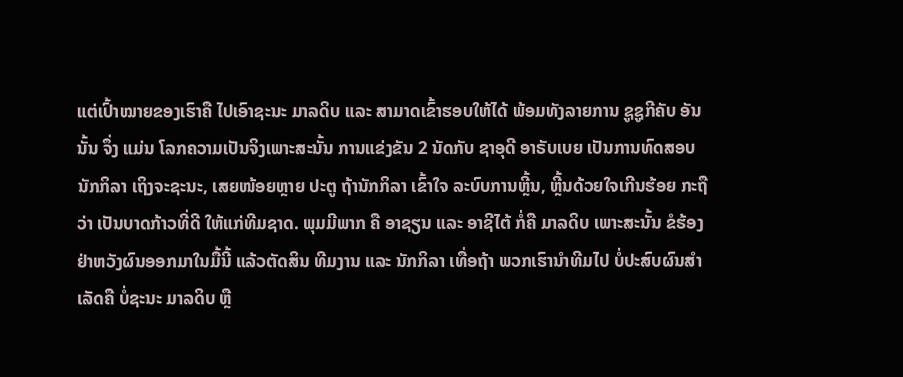ແຕ່ເປົ້າໝາຍຂອງເຮົາຄື ໄປເອົາຊະນະ ມາລດິບ ແລະ ສາມາດເຂົ້າຮອບໃຫ້ໄດ້ ພ້ອມທັງລາຍການ ຊູຊູກີຄັບ ອັນນັ້ນ ຈຶ່ງ ແມ່ນ ໂລກຄວາມເປັນຈິງເພາະສະນັ້ນ ການແຂ່ງຂັນ 2 ນັດກັບ ຊາອຸດີ ອາຣັບເບຍ ເປັນການທົດສອບ ນັກກິລາ ເຖິງຈະຊະນະ, ເສຍໜ້ອຍຫຼາຍ ປະຕູ ຖ້ານັກກິລາ ເຂົ້າໃຈ ລະບົບການຫຼີ້ນ, ຫຼີ້ນດ້ວຍໃຈເກີນຮ້ອຍ ກະຖືວ່າ ເປັນບາດກ້າວທີ່ດີ ໃຫ້ແກ່ທີມຊາດ. ພຸມມີພາກ ຄື ອາຊຽນ ແລະ ອາຊີໄຕ້ ກໍ່ຄື ມາລດິບ ເພາະສະນັ້ນ ຂໍຮ້ອງ ຢ່າຫວັງຜົນອອກມາໃນມື້ນີ້ ແລ້ວຕັດສິນ ທີມງານ ແລະ ນັກກິລາ ເທື່ອຖ້າ ພວກເຮົານຳທີມໄປ ບໍ່ປະສົບຜົນສຳເລັດຄື ບໍ່ຊະນະ ມາລດິບ ຫຼື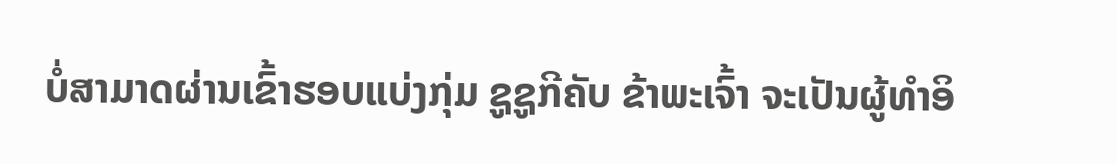ບໍ່ສາມາດຜ່ານເຂົ້າຮອບແບ່ງກຸ່ມ ຊູຊູກີຄັບ ຂ້າພະເຈົ້າ ຈະເປັນຜູ້ທຳອິ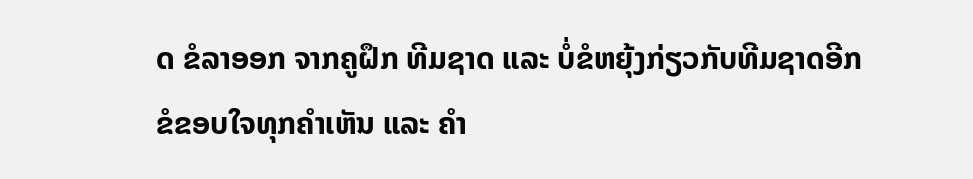ດ ຂໍລາອອກ ຈາກຄູຝຶກ ທີມຊາດ ແລະ ບໍ່ຂໍຫຍຸ້ງກ່ຽວກັບທີມຊາດອີກ ຂໍຂອບໃຈທຸກຄຳເຫັນ ແລະ ຄຳ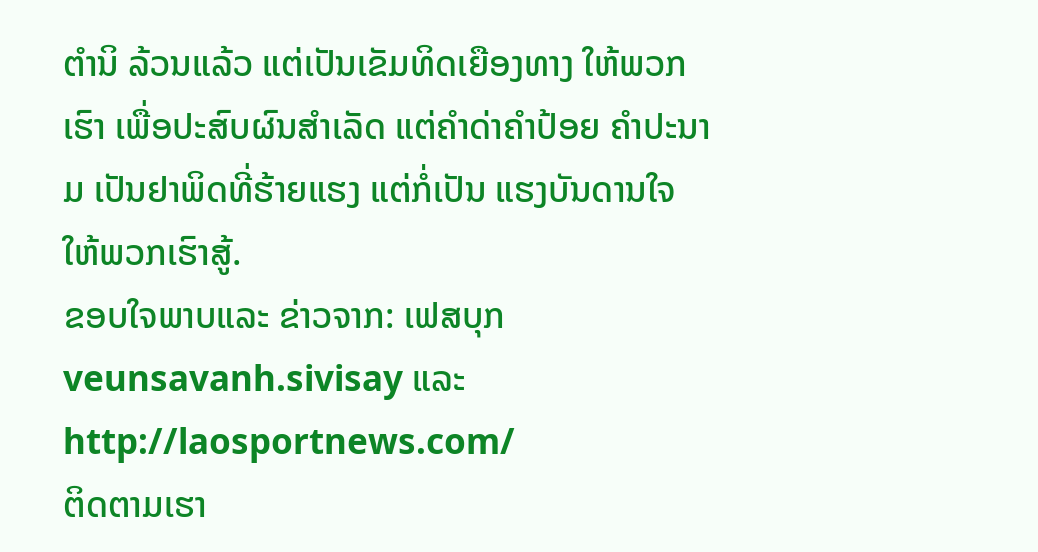ຕຳນິ ລ້ວນແລ້ວ ແຕ່ເປັນເຂັມທິດເຍືອງທາງ ໃຫ້ພວກເຮົາ ເພື່ອປະສົບຜົນສຳເລັດ ແຕ່ຄຳດ່າຄຳປ້ອຍ ຄຳປະນາມ ເປັນຢາພິດທີ່ຮ້າຍແຮງ ແຕ່ກໍ່ເປັນ ແຮງບັນດານໃຈ ໃຫ້ພວກເຮົາສູ້.
ຂອບໃຈພາບແລະ ຂ່າວຈາກ: ເຟສບຸກ veunsavanh.sivisay ແລະ http://laosportnews.com/
ຕິດຕາມເຮາ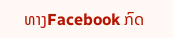ທາງFacebook ກົດ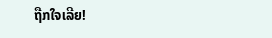ຖືກໃຈເລີຍ!